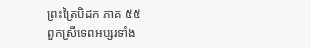ព្រះត្រៃបិដក ភាគ ៥៥
ពួកស្រីទេពអប្សរទាំង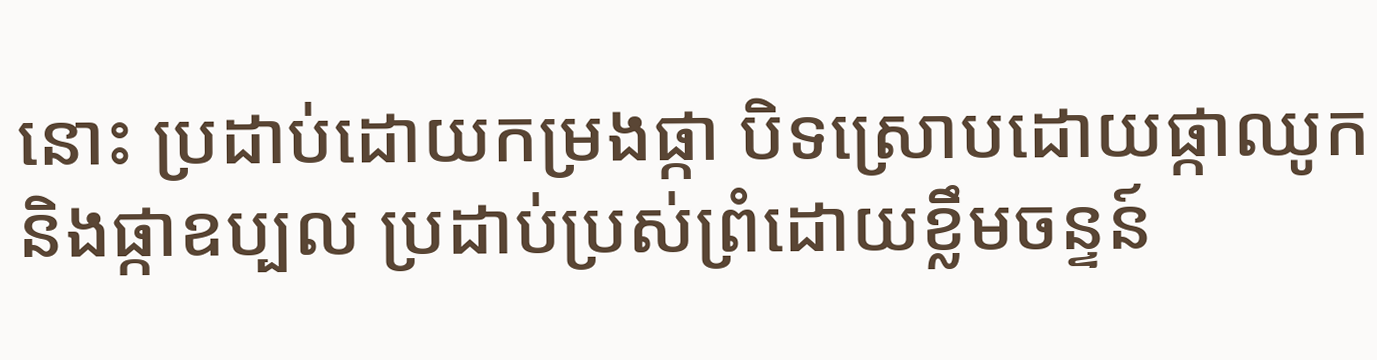នោះ ប្រដាប់ដោយកម្រងផ្កា បិទស្រោបដោយផ្កាឈូក និងផ្កាឧប្បល ប្រដាប់ប្រស់ព្រំដោយខ្លឹមចន្ទន៍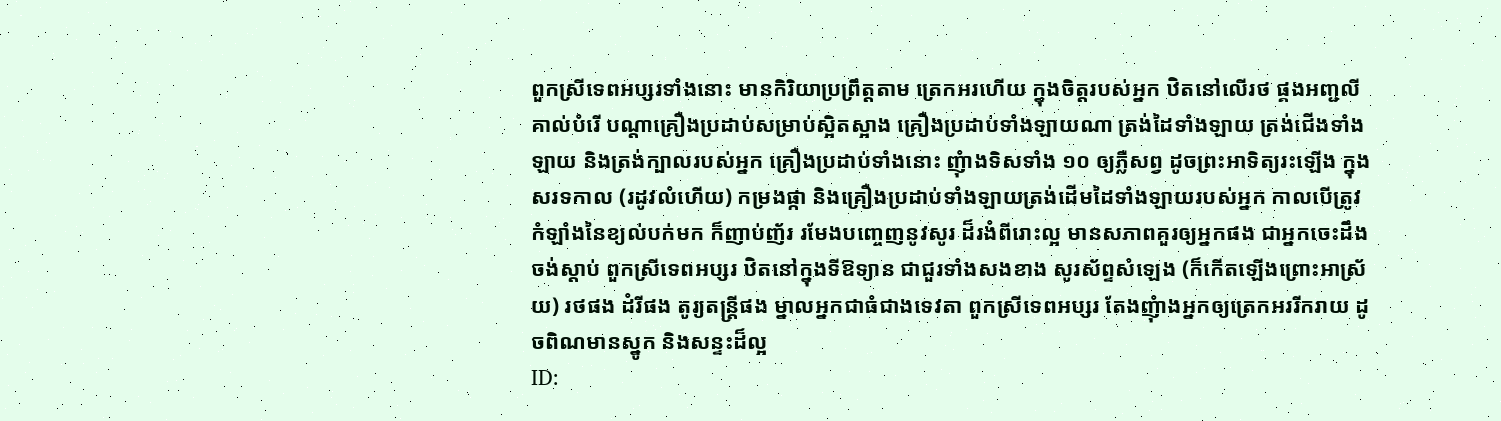ពួកស្រីទេពអប្សរទាំងនោះ មានកិរិយាប្រព្រឹត្តតាម ត្រេកអរហើយ ក្នុងចិត្តរបស់អ្នក ឋិតនៅលើរថ ផ្គងអញ្ជលីគាល់បំរើ បណ្តាគ្រឿងប្រដាប់សម្រាប់ស្អិតស្អាង គ្រឿងប្រដាប់ទាំងឡាយណា ត្រង់ដៃទាំងឡាយ ត្រង់ជើងទាំងឡាយ និងត្រង់ក្បាលរបស់អ្នក គ្រឿងប្រដាប់ទាំងនោះ ញុំាងទិសទាំង ១០ ឲ្យភ្លឺសព្វ ដូចព្រះអាទិត្យរះឡើង ក្នុងសរទកាល (រដូវលំហើយ) កម្រងផ្កា និងគ្រឿងប្រដាប់ទាំងឡាយត្រង់ដើមដៃទាំងឡាយរបស់អ្នក កាលបើត្រូវកំឡាំងនៃខ្យល់បក់មក ក៏ញាប់ញ័រ រមែងបញ្ចេញនូវសូរ ដ៏រងំពីរោះល្អ មានសភាពគួរឲ្យអ្នកផង ជាអ្នកចេះដឹង ចង់ស្តាប់ ពួកស្រីទេពអប្សរ ឋិតនៅក្នុងទីឱទ្យាន ជាជួរទាំងសងខាង សូរស័ព្ទសំឡេង (ក៏កើតឡើងព្រោះអាស្រ័យ) រថផង ដំរីផង តូរ្យតន្ត្រីផង ម្នាលអ្នកជាធំជាងទេវតា ពួកស្រីទេពអប្សរ តែងញុំាងអ្នកឲ្យត្រេកអររីករាយ ដូចពិណមានស្នូក និងសន្ទះដ៏ល្អ
ID: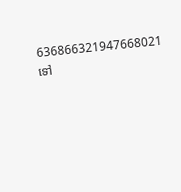636866321947668021
ទៅ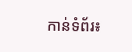កាន់ទំព័រ៖